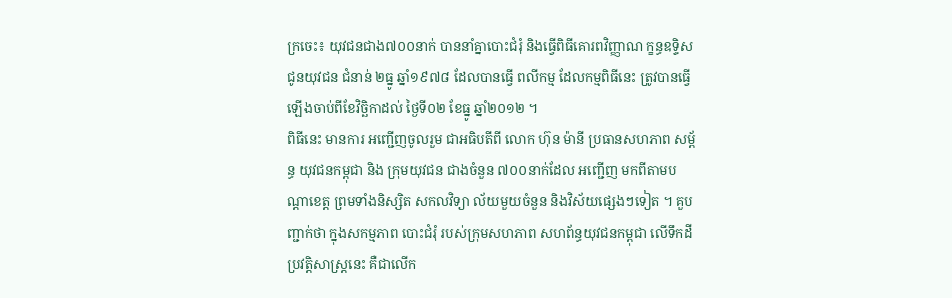ក្រចេះ៖ យុវជនជាង៧០០នាក់ បាននាំគ្នាបោះជំរុំ និងធ្វើពិធីគោរពវិញ្ញាណ ក្ខន្ធឧទ្ទិស ជូនយុវជន ជំនាន់ ២ធ្នូ ឆ្នាំ១៩៧៨ ដែលបានធ្វើ ពលីកម្ម ដែលកម្មពិធីនេះ ត្រូវបានធ្វើឡើងចាប់ពីខែវិច្ឆិកាដល់ ថ្ងៃទី០២ ខែធ្នូ ឆ្នាំ២០១២ ។
ពិធីនេះ មានការ អញ្ជើញចូលរួម ជាអធិបតីពី លោក ហ៊ុន ម៉ានី ប្រធានសហភាព សម្ព័ន្ធ យុវជនកម្ពុជា និង ក្រុមយុវជន ជាងចំនួន ៧០០នាក់ដែល អញ្ជើញ មកពីតាមបណ្តាខេត្ត ព្រមទាំងនិស្សិត សកលវិទ្យា ល័យមួយចំនួន និងវិស័យផ្សេងៗទៀត ។ គួបញ្ជាក់ថា ក្នុងសកម្មភាព បោះជំរុំ របស់ក្រុមសហភាព សហព័ន្ធយុវជនកម្ពុជា លើទឹកដី ប្រវត្តិសាស្ត្រនេះ គឺជាលើក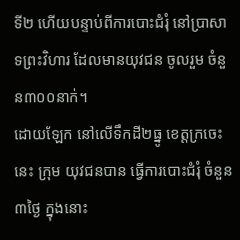ទី២ ហើយបន្ទាប់ពីការបោះជំរុំ នៅប្រាសាទព្រះវិហារ ដែលមានយុវជន ចូលរួម ចំនួន៣០០នាក់។
ដោយឡែក នៅលើទឹកដី២ធ្នូ ខេត្តក្រចេះ នេះ ក្រុម យុវជនបាន ធ្វើការបោះជំរុំ ចំនួន៣ថ្ងៃ ក្នុងនោះ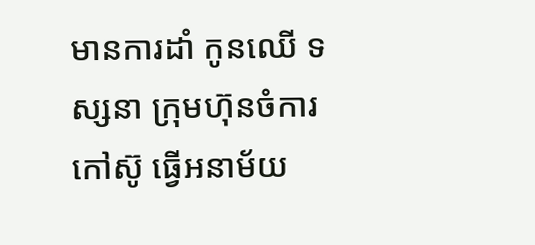មានការដាំ កូនឈើ ទស្សនា ក្រុមហ៊ុនចំការ កៅស៊ូ ធ្វើអនាម័យ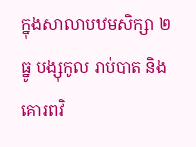ក្នុងសាលាបឋមសិក្សា ២ធ្នូ បង្សុកូល រាប់បាត និងគោរពវិ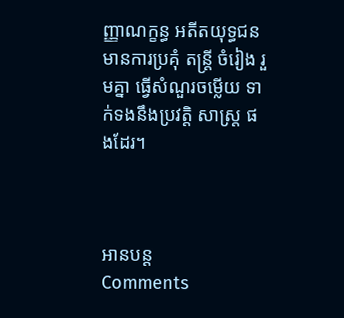ញ្ញាណក្ខន្ធ អតីតយុទ្ធជន មានការប្រគុំ តន្រ្តី ចំរៀង រួមគ្នា ធ្វើសំណួរចម្លើយ ទាក់ទងនឹងប្រវត្តិ សាស្ត្រ ផងដែរ។



អានបន្ត
Comments